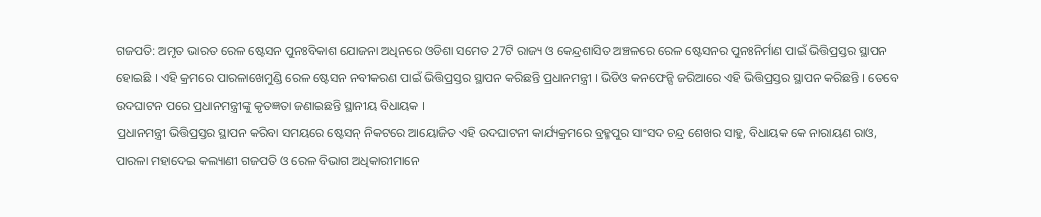ଗଜପତି: ଅମୃତ ଭାରତ ରେଳ ଷ୍ଟେସନ ପୁନଃବିକାଶ ଯୋଜନା ଅଧିନରେ ଓଡିଶା ସମେତ 27ଟି ରାଜ୍ୟ ଓ କେନ୍ଦ୍ରଶାସିତ ଅଞ୍ଚଳରେ ରେଳ ଷ୍ଟେସନର ପୁନଃନିର୍ମାଣ ପାଇଁ ଭିତ୍ତିପ୍ରସ୍ତର ସ୍ଥାପନ ହୋଇଛି । ଏହି କ୍ରମରେ ପାରଳାଖେମୁଣ୍ଡି ରେଳ ଷ୍ଟେସନ ନବୀକରଣ ପାଇଁ ଭିତ୍ତିପ୍ରସ୍ତର ସ୍ଥାପନ କରିଛନ୍ତି ପ୍ରଧାନମନ୍ତ୍ରୀ । ଭିଡିଓ କନଫେନ୍ସି ଜରିଆରେ ଏହି ଭିତ୍ତିପ୍ରସ୍ତର ସ୍ଥାପନ କରିଛନ୍ତି । ତେବେ ଉଦଘାଟନ ପରେ ପ୍ରଧାନମନ୍ତ୍ରୀଙ୍କୁ କୃତଜ୍ଞତା ଜଣାଇଛନ୍ତି ସ୍ଥାନୀୟ ବିଧାୟକ ।
ପ୍ରଧାନମନ୍ତ୍ରୀ ଭିତ୍ତିପ୍ରସ୍ତର ସ୍ଥାପନ କରିବା ସମୟରେ ଷ୍ଟେସନ୍ ନିକଟରେ ଆୟୋଜିତ ଏହି ଉଦଘାଟନୀ କାର୍ଯ୍ୟକ୍ରମରେ ବ୍ରହ୍ମପୁର ସାଂସଦ ଚନ୍ଦ୍ର ଶେଖର ସାହୁ, ବିଧାୟକ କେ ନାରାୟଣ ରାଓ, ପାରଳା ମହାଦେଇ କଲ୍ୟାଣୀ ଗଜପତି ଓ ରେଳ ବିଭାଗ ଅଧିକାରୀମାନେ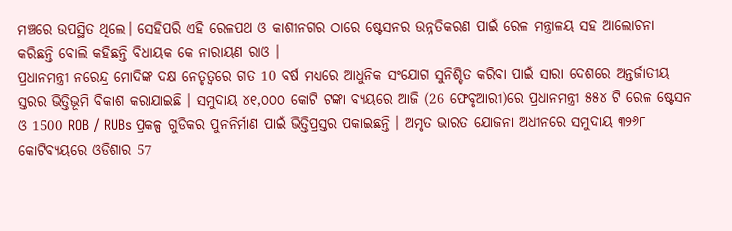ମଞ୍ଚରେ ଉପସ୍ଥିତ ଥିଲେ। ସେହିପରି ଏହି ରେଳପଥ ଓ କାଶୀନଗର ଠାରେ ଷ୍ଟେସନର ଉନ୍ନତିକରଣ ପାଇଁ ରେଳ ମନ୍ତ୍ରାଳୟ ସହ ଆଲୋଚନା କରିଛନ୍ତି ବୋଲି କହିଛନ୍ତି ବିଧାୟକ କେ ନାରାୟଣ ରାଓ ।
ପ୍ରଧାନମନ୍ତ୍ରୀ ନରେନ୍ଦ୍ର ମୋଦିଙ୍କ ଦକ୍ଷ ନେତୃତ୍ୱରେ ଗତ 10 ବର୍ଷ ମଧ୍ୟରେ ଆଧୁନିକ ସଂଯୋଗ ସୁନିଶ୍ଚିତ କରିବା ପାଇଁ ସାରା ଦେଶରେ ଅନ୍ତର୍ଜାତୀୟ ସ୍ତରର ଭିତ୍ତିଭୂମି ବିକାଶ କରାଯାଇଛି । ସମୁଦାୟ ୪୧,୦୦୦ କୋଟି ଟଙ୍କା ବ୍ୟୟରେ ଆଜି (26 ଫେବୃଆରୀ)ରେ ପ୍ରଧାନମନ୍ତ୍ରୀ ୫୫୪ ଟି ରେଳ ଷ୍ଟେସନ ଓ 1500 ROB / RUBs ପ୍ରକଳ୍ପ ଗୁଡିକର ପୁନନିର୍ମାଣ ପାଇଁ ଭିତ୍ତିପ୍ରସ୍ତର ପକାଇଛନ୍ତି । ଅମୃତ ଭାରତ ଯୋଜନା ଅଧୀନରେ ସମୁଦାୟ ୩୨୬୮ କୋଟିବ୍ୟୟରେ ଓଡିଶାର 57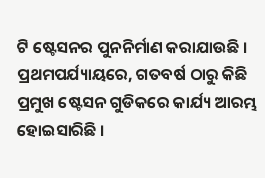ଟି ଷ୍ଟେସନର ପୁନନିର୍ମାଣ କରାଯାଉଛି । ପ୍ରଥମପର୍ଯ୍ୟାୟରେ, ଗତବର୍ଷ ଠାରୁ କିଛି ପ୍ରମୁଖ ଷ୍ଟେସନ ଗୁଡିକରେ କାର୍ଯ୍ୟ ଆରମ୍ଭ ହୋଇସାରିଛି ।